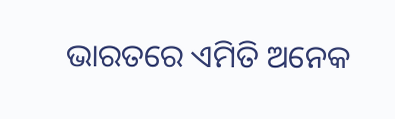ଭାରତରେ ଏମିତି ଅନେକ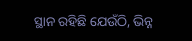ସ୍ଥାନ ରହିଛି ଯେଉଁଠି, ଭିନ୍ନ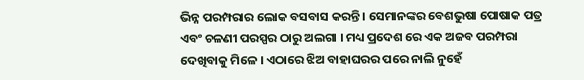ଭିନ୍ନ ପରମ୍ପରାର ଲୋକ ବସବାସ କରନ୍ତି । ସେମାନଙ୍କର ବେଶଭୁଷା ପୋଷାକ ପତ୍ର ଏବଂ ଚଳଣୀ ପରସ୍ପର ଠାରୁ ଅଲଗା । ମଧ୍ୟ ପ୍ରଦେଶ ରେ ଏକ ଅଜବ ପରମ୍ପରା ଦେଖିବାକୁ ମିଳେ । ଏଠାରେ ଝିଅ ବାହାଘରର ପରେ ନାଲି ନୁହେଁ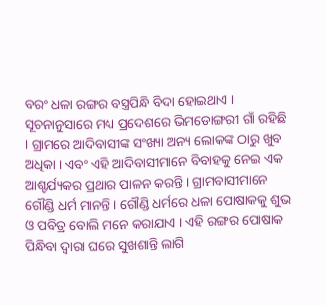ବରଂ ଧଳା ରଙ୍ଗର ବସ୍ତ୍ରପିନ୍ଧି ବିଦା ହୋଇଥାଏ ।
ସୂଚନାନୁସାରେ ମଧ୍ୟ ପ୍ରଦେଶରେ ଭିମଡୋଙ୍ଗରୀ ଗାଁ ରହିଛି । ଗ୍ରାମରେ ଆଦିବାସୀଙ୍କ ସଂଖ୍ୟା ଅନ୍ୟ ଲୋକଙ୍କ ଠାରୁ ଖୁବ ଅଧିକା । ଏବଂ ଏହି ଆଦିବାସୀମାନେ ବିବାହକୁ ନେଇ ଏକ ଆଶ୍ଚର୍ଯ୍ୟକର ପ୍ରଥାର ପାଳନ କରନ୍ତି । ଗ୍ରାମବାସୀମାନେ ଗୌଣ୍ଡି ଧର୍ମ ମାନନ୍ତି । ଗୌଣ୍ଡି ଧର୍ମରେ ଧଳା ପୋଷାକକୁ ଶୁଭ ଓ ପବିତ୍ର ବୋଲି ମନେ କରାଯାଏ । ଏହି ରଙ୍ଗର ପୋଷାକ ପିନ୍ଧିବା ଦ୍ୱାରା ଘରେ ସୁଖଶାନ୍ତି ଲାଗି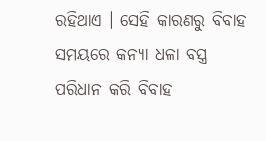ରହିଥାଏ । ସେହି କାରଣରୁ ବିବାହ ସମୟରେ କନ୍ୟା ଧଳା ବସ୍ତ୍ର ପରିଧାନ କରି ବିବାହ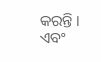କରନ୍ତି । ଏବଂ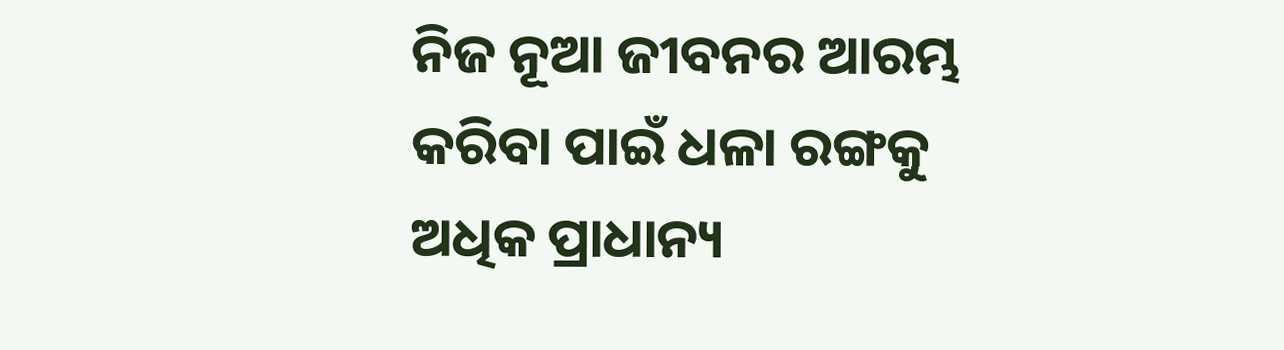ନିଜ ନୂଆ ଜୀବନର ଆରମ୍ଭ କରିବା ପାଇଁ ଧଳା ରଙ୍ଗକୁ ଅଧିକ ପ୍ରାଧାନ୍ୟ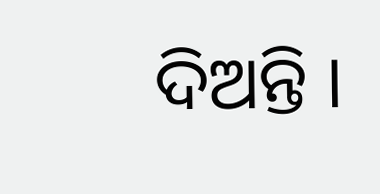ଦିଅନ୍ତି ।